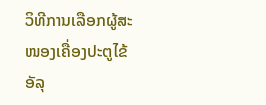ວິທີການເລືອກຜູ້ສະໜອງເຄື່ອງປະຕູໄຂ້ອັລຸ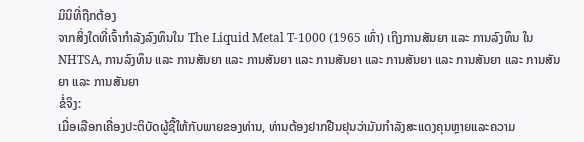ມິນິທີ່ຖືກຕ້ອງ
ຈາກສິ່ງໃດທີ່ເຈົ້າກຳລັງລົງທຶນໃນ The Liquid Metal T-1000 (1965 ເທົ່າ) ເຖິງການສັນຍາ ແລະ ການລົງທຶນ ໃນ NHTSA, ການລົງທຶນ ແລະ ການສັນຍາ ແລະ ການສັນຍາ ແລະ ການສັນຍາ ແລະ ການສັນຍາ ແລະ ການສັນຍາ ແລະ ການສັນຍາ ແລະ ການສັນຍາ
ຂໍ່ຈິງ:
ເມື່ອເລືອກເຄື່ອງປະຕິບັດຜູ້ຊື້ໃຫ້ກັບພາຍຂອງທ່ານ, ທ່ານຕ້ອງຢາກຢືນຢຸນວ່າມັນກຳລັງສະແດງຄຸນຫຼາຍແລະຄວາມ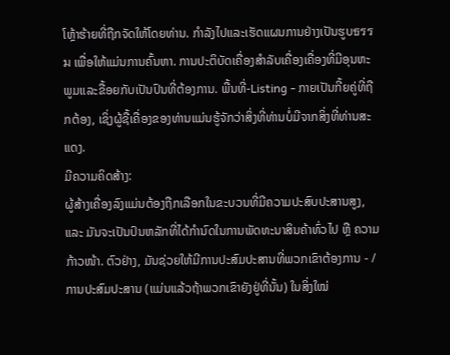ໂຫຼ້າຮ້າຍທີ່ຖືກຈັດໃຫ້ໂດຍທ່ານ. ກໍາລັງໄປແລະເຮັດແຜນການຢ່າງເປັນຮູບธรรม ເພື່ອໃຫ້ແມ່ນການຄົ້ນຫາ. ການປະຕິບັດເຄື່ອງສຳລັບເຄື່ອງເຄື່ອງທີ່ມີອຸນຫະພູມແລະຂື້ອຍກັບເປັນປົນທີ່ຕ້ອງການ. ພື້ນທີ່-Listing - ກາຍເປັນກີ້ຍຄູ່ທີ່ຖືກຕ້ອງ, ເຊິ່ງຜູ້ຊື້ເຄື່ອງຂອງທ່ານແມ່ນຮູ້ຈັກວ່າສິ່ງທີ່ທ່ານບໍ່ມີຈາກສິ່ງທີ່ທ່ານສະແດງ.
ມີຄວາມຄິດສ້າງ:
ຜູ້ສ້າງເຄື່ອງລົງແມ່ນຕ້ອງຖືກເລືອກໃນຂະບວນທີ່ມີຄວາມປະສົບປະສານສູງ, ແລະ ມັນຈະເປັນປົນຫລັກທີ່ໄດ້ກຳນົດໃນການພັດທະນາສິນຄ້າທົ່ວໄປ ຫຼື ຄວາມກ້າວໜ້າ. ຕົວຢ່າງ, ມັນຊ່ວຍໃຫ້ມີການປະສົມປະສານທີ່ພວກເຂົາຕ້ອງການ - / ການປະສົມປະສານ (ແມ່ນແລ້ວຖ້າພວກເຂົາຍັງຢູ່ທີ່ນັ້ນ) ໃນສິ່ງໃໝ່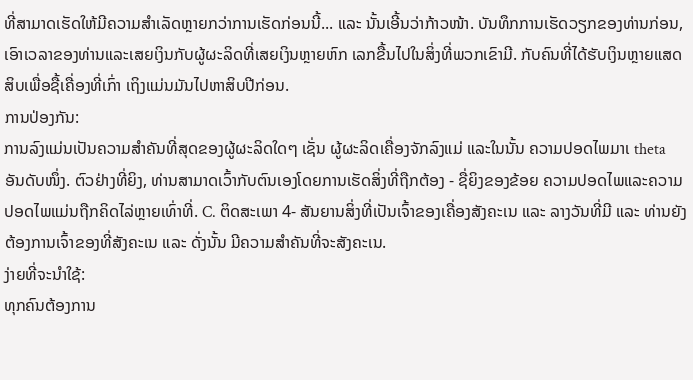ທີ່ສາມາດເຮັດໃຫ້ມີຄວາມສຳເລັດຫຼາຍກວ່າການເຮັດກ່ອນນີ້... ແລະ ນັ້ນເອີ້ນວ່າກ້າວໜ້າ. ບັນທຶກການເຮັດວຽກຂອງທ່ານກ່ອນ, ເອົາເວລາຂອງທ່ານແລະເສຍເງິນກັບຜູ້ຜະລິດທີ່ເສຍເງິນຫຼາຍຫົກ ເລກຂື້ນໄປໃນສິ່ງທີ່ພວກເຂົາມີ. ກັບຄົນທີ່ໄດ້ຮັບເງິນຫຼາຍແສດສິບເພື່ອຊື້ເຄື່ອງທີ່ເກົ່າ ເຖິງແມ່ນມັນໄປຫາສິບປີກ່ອນ.
ການປ່ອງກັນ:
ການລົງແມ່ນເປັນຄວາມສຳຄັນທີ່ສຸດຂອງຜູ້ຜະລິດໃດໆ ເຊັ່ນ ຜູ້ຜະລິດເຄື່ອງຈັກລົງແມ່ ແລະໃນນັ້ນ ຄວາມປອດໄພມາເ theta ອັນດັບໜຶ່ງ. ຕົວຢ່າງທີ່ຍິງ, ທ່ານສາມາດເວົ້າກັບຕົນເອງໂດຍການເຮັດສິ່ງທີ່ຖືກຕ້ອງ - ຊື່ຍິງຂອງຂ້ອຍ ຄວາມປອດໄພແລະຄວາມປອດໄພແມ່ນຖືກຄິດໄລ່ຫຼາຍເທົ່າທີ່. C. ຕິດສະເພາ 4- ສັນຍານສິ່ງທີ່ເປັນເຈົ້າຂອງເຄື່ອງສັງຄະເນ ແລະ ລາງວັນທີ່ມີ ແລະ ທ່ານຍັງຕ້ອງການເຈົ້າຂອງທີ່ສັງຄະເນ ແລະ ດັ່ງນັ້ນ ມີຄວາມສຳຄັນທີ່ຈະສັງຄະເນ.
ງ່າຍທີ່ຈະນໍາໃຊ້:
ທຸກຄົນຕ້ອງການ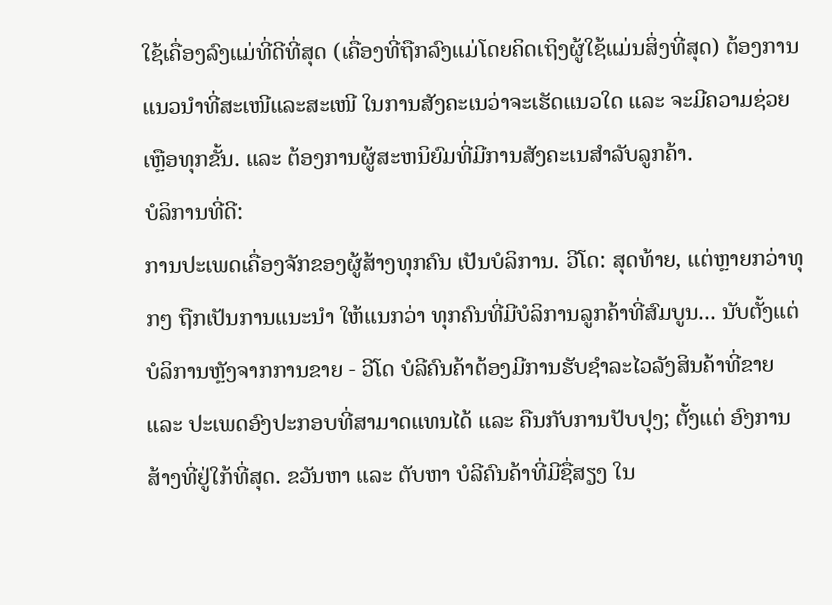ໃຊ້ເຄື່ອງລົງແມ່ທີ່ດີທີ່ສຸດ (ເຄື່ອງທີ່ຖືກລົງແມ່ໂດຍຄິດເຖິງຜູ້ໃຊ້ແມ່ນສິ່ງທີ່ສຸດ) ຕ້ອງການແນວນຳທີ່ສະເໜີແລະສະເໜີ ໃນການສັງຄະເນວ່າຈະເຮັດແນວໃດ ແລະ ຈະມີຄວາມຊ່ວຍເຫຼືອທຸກຂັ້ນ. ແລະ ຕ້ອງການຜູ້ສະຫນິຍົມທີ່ມີການສັງຄະເນສຳລັບລູກຄ້າ.
ບໍລິການທີ່ດີ:
ການປະເພດເຄື່ອງຈັກຂອງຜູ້ສ້າງທຸກຄົນ ເປັນບໍລິການ. ວີໂດ: ສຸດທ້າຍ, ແຕ່ຫຼາຍກວ່າທຸກໆ ຖືກເປັນການແນະນຳ ໃຫ້ແນກວ່າ ທຸກຄົນທີ່ມີບໍລິການລູກຄ້າທີ່ສົມບູນ... ນັບຕັ້ງແຕ່ ບໍລິການຫຼັງຈາກການຂາຍ - ວີໂດ ບໍລີຄົນຄ້າຕ້ອງມີການຮັບຊຳລະໄວລັງສິນຄ້າທີ່ຂາຍ ແລະ ປະເພດອົງປະກອບທີ່ສາມາດແທນໄດ້ ແລະ ຄືນກັບການປັບປຸງ; ຕັ້ງແຕ່ ອົງການສ້າງທີ່ຢູ່ໃກ້ທີ່ສຸດ. ຂວັນຫາ ແລະ ຕັບຫາ ບໍລີຄົນຄ້າທີ່ມີຊື່ສຽງ ໃນ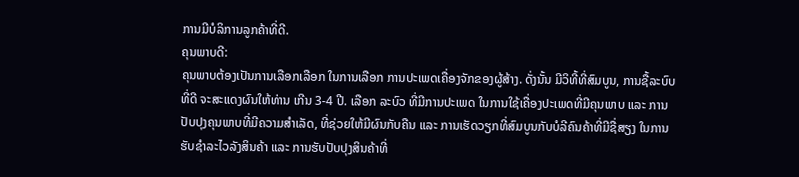ການມີບໍລິການລູກຄ້າທີ່ດີ.
ຄຸນພາບດີ:
ຄຸນພາບຕ້ອງເປັນການເລືອກເລືອກ ໃນການເລືອກ ການປະເພດເຄື່ອງຈັກຂອງຜູ້ສ້າງ. ດັ່ງນັ້ນ ມີວິທີ້ທີ່ສົມບູນ, ການຊື້ລະບົບທີ່ດີ ຈະສະແດງຜົນໃຫ້ທ່ານ ເກີນ 3-4 ປີ. ເລືອກ ລະບົວ ທີ່ມີການປະເພດ ໃນການໃຊ້ເຄື່ອງປະເພດທີ່ມີຄຸນພາບ ແລະ ການປັບປຸງຄຸນພາບທີ່ມີຄວາມສຳເລັດ, ທີ່ຊ່ວຍໃຫ້ມີຜົນກັບຄືນ ແລະ ການເຮັດວຽກທີ່ສົມບູນກັບບໍລີຄົນຄ້າທີ່ມີຊື່ສຽງ ໃນການຮັບຊຳລະໄວລັງສິນຄ້າ ແລະ ການຮັບປັບປຸງສິນຄ້າທີ່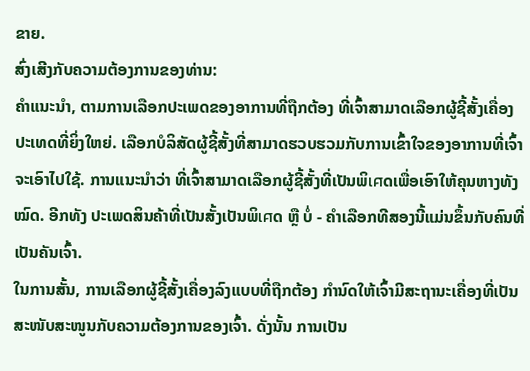ຂາຍ.
ສົ່ງເສີງກັບຄວາມຕ້ອງການຂອງທ່ານ:
ຄຳແນະນຳ, ຕາມການເລືອກປະເພດຂອງອາການທີ່ຖືກຕ້ອງ ທີ່ເຈົ້າສາມາດເລືອກຜູ້ຊີ້ສັ້ງເຄື່ອງປະເທດທີ່ຍິ່ງໃຫຍ່. ເລືອກບໍລິສັດຜູ້ຊີ້ສັ້ງທີ່ສາມາດຮວບຮວມກັບການເຂົ້າໃຈຂອງອາການທີ່ເຈົ້າຈະເອົາໄປໃຊ້. ການແນະນຳວ່າ ທີ່ເຈົ້າສາມາດເລືອກຜູ້ຊີ້ສັ້ງທີ່ເປັນພິเศດເພື່ອເອົາໃຫ້ຄຸນຫາງທັງໝົດ. ອີກທັງ ປະເພດສິນຄ້າທີ່ເປັນສັ້ງເປັນພິเศດ ຫຼື ບໍ່ - ຄຳເລືອກທີສອງນີ້ແມ່ນຂຶ້ນກັບຄົນທີ່ເປັນຄັນເຈົ້າ.
ໃນການສັ້ນ, ການເລືອກຜູ້ຊີ້ສັ້ງເຄື່ອງລົງແບບທີ່ຖືກຕ້ອງ ກຳນົດໃຫ້ເຈົ້າມີສະຖານະເຄື່ອງທີ່ເປັນສະໜັບສະໜູນກັບຄວາມຕ້ອງການຂອງເຈົ້າ. ດັ່ງນັ້ນ ການເປັນ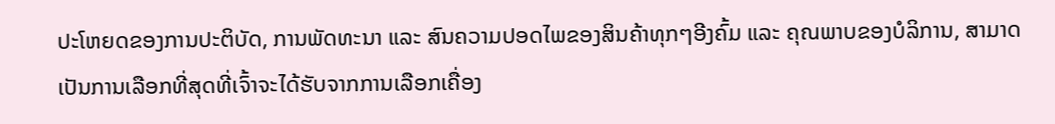ປະໂຫຍດຂອງການປະຕິບັດ, ການພັດທະນາ ແລະ ສົນຄວາມປອດໄພຂອງສິນຄ້າທຸກໆອີງຄົ້ມ ແລະ ຄຸณພາບຂອງບໍລິການ, ສາມາດເປັນການເລືອກທີ່ສຸດທີ່ເຈົ້າຈະໄດ້ຮັບຈາກການເລືອກເຄື່ອງ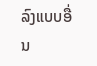ລົງແບບອື່ນ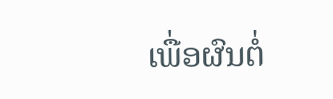ເພື່ອຜົນຕໍ່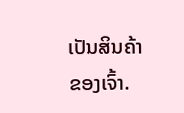ເປັນສິນຄ້າຂອງເຈົ້າ.